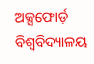ଅକ୍ସଫୋର୍ଡ଼ ବିଶ୍ବବିଦ୍ୟାଳୟ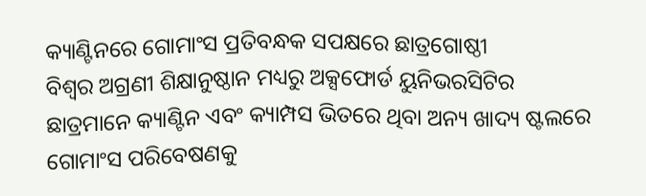କ୍ୟାଣ୍ଟିନରେ ଗୋମାଂସ ପ୍ରତିବନ୍ଧକ ସପକ୍ଷରେ ଛାତ୍ରଗୋଷ୍ଠୀ
ବିଶ୍ୱର ଅଗ୍ରଣୀ ଶିକ୍ଷାନୁଷ୍ଠାନ ମଧ୍ୟରୁ ଅକ୍ସଫୋର୍ଡ ୟୁନିଭରସିଟିର ଛାତ୍ରମାନେ କ୍ୟାଣ୍ଟିନ ଏବଂ କ୍ୟାମ୍ପସ ଭିତରେ ଥିବା ଅନ୍ୟ ଖାଦ୍ୟ ଷ୍ଟଲରେ ଗୋମାଂସ ପରିବେଷଣକୁ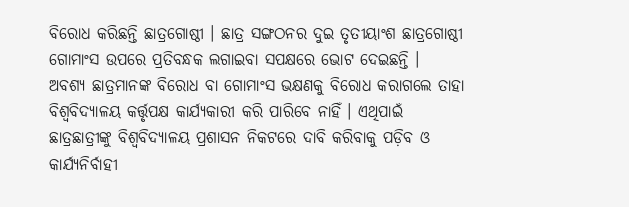ବିରୋଧ କରିଛନ୍ତି ଛାତ୍ରଗୋଷ୍ଠୀ । ଛାତ୍ର ସଙ୍ଗଠନର ଦୁଇ ତୃତୀୟାଂଶ ଛାତ୍ରଗୋଷ୍ଠୀ ଗୋମାଂସ ଉପରେ ପ୍ରତିବନ୍ଧକ ଲଗାଇବା ସପକ୍ଷରେ ଭୋଟ ଦେଇଛନ୍ତି ।
ଅବଶ୍ୟ ଛାତ୍ରମାନଙ୍କ ବିରୋଧ ବା ଗୋମାଂସ ଭକ୍ଷଣକୁ ବିରୋଧ କରାଗଲେ ତାହା ବିଶ୍ବବିଦ୍ୟାଳୟ କର୍ତ୍ତୃପକ୍ଷ କାର୍ଯ୍ୟକାରୀ କରି ପାରିବେ ନାହିଁ । ଏଥିପାଇଁ ଛାତ୍ରଛାତ୍ରୀଙ୍କୁ ବିଶ୍ବବିଦ୍ୟାଳୟ ପ୍ରଶାସନ ନିକଟରେ ଦାବି କରିବାକୁ ପଡ଼ିବ ଓ କାର୍ଯ୍ୟନିର୍ବାହୀ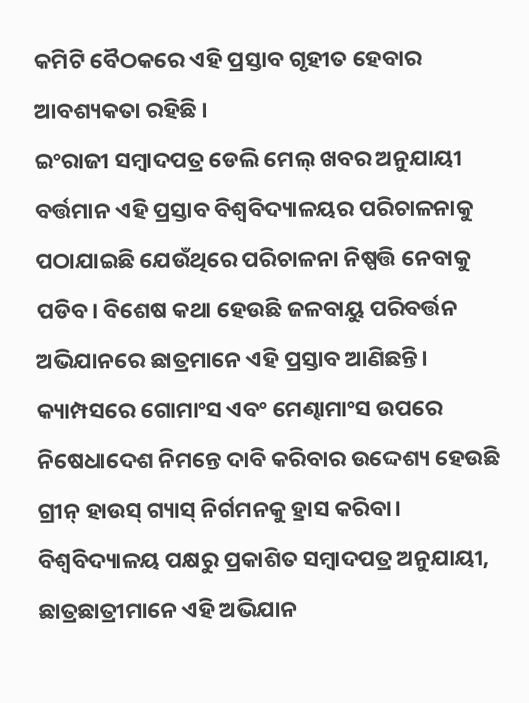କମିଟି ବୈଠକରେ ଏହି ପ୍ରସ୍ତାବ ଗୃହୀତ ହେବାର ଆବଶ୍ୟକତା ରହିଛି ।
ଇଂରାଜୀ ସମ୍ବାଦପତ୍ର ଡେଲି ମେଲ୍ ଖବର ଅନୁଯାୟୀ ବର୍ତ୍ତମାନ ଏହି ପ୍ରସ୍ତାବ ବିଶ୍ୱବିଦ୍ୟାଳୟର ପରିଚାଳନାକୁ ପଠାଯାଇଛି ଯେଉଁଥିରେ ପରିଚାଳନା ନିଷ୍ପତ୍ତି ନେବାକୁ ପଡିବ। ବିଶେଷ କଥା ହେଉଛି ଜଳବାୟୁ ପରିବର୍ତ୍ତନ ଅଭିଯାନରେ ଛାତ୍ରମାନେ ଏହି ପ୍ରସ୍ତାବ ଆଣିଛନ୍ତି। କ୍ୟାମ୍ପସରେ ଗୋମାଂସ ଏବଂ ମେଣ୍ଢାମାଂସ ଉପରେ ନିଷେଧାଦେଶ ନିମନ୍ତେ ଦାବି କରିବାର ଉଦ୍ଦେଶ୍ୟ ହେଉଛି ଗ୍ରୀନ୍ ହାଉସ୍ ଗ୍ୟାସ୍ ନିର୍ଗମନକୁ ହ୍ରାସ କରିବା।
ବିଶ୍ୱବିଦ୍ୟାଳୟ ପକ୍ଷରୁ ପ୍ରକାଶିତ ସମ୍ବାଦପତ୍ର ଅନୁଯାୟୀ, ଛାତ୍ରଛାତ୍ରୀମାନେ ଏହି ଅଭିଯାନ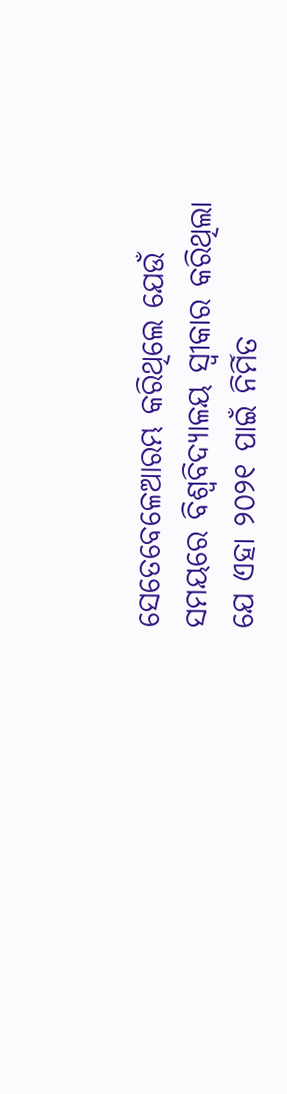ସେତେବେଳେଆରମ୍ଭ କରିଥିଲେ ଯେଉଁ ସମୟରେ ବିଶ୍ୱବିଦ୍ୟାଳୟ ସ୍ୱୀକାର କରିଥିଲା ଯେ ଏହା ୨୦୨୧ ପାଇଁ ନିର୍ମିତ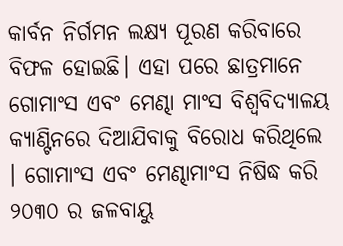କାର୍ବନ ନିର୍ଗମନ ଲକ୍ଷ୍ୟ ପୂରଣ କରିବାରେ ବିଫଳ ହୋଇଛି। ଏହା ପରେ ଛାତ୍ରମାନେ ଗୋମାଂସ ଏବଂ ମେଣ୍ଢା ମାଂସ ବିଶ୍ବବିଦ୍ୟାଳୟ କ୍ୟାଣ୍ଟିନରେ ଦିଆଯିବାକୁ ବିରୋଧ କରିଥିଲେ । ଗୋମାଂସ ଏବଂ ମେଣ୍ଢାମାଂସ ନିଷିଦ୍ଧ କରି ୨୦୩୦ ର ଜଳବାୟୁ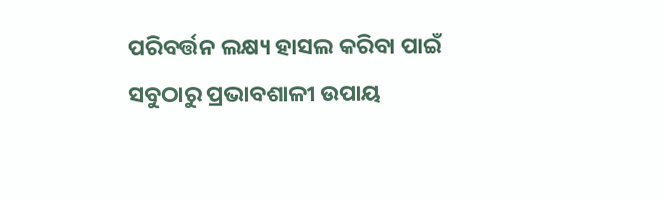ପରିବର୍ତ୍ତନ ଲକ୍ଷ୍ୟ ହାସଲ କରିବା ପାଇଁ ସବୁଠାରୁ ପ୍ରଭାବଶାଳୀ ଉପାୟ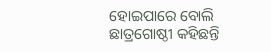ହୋଇପାରେ ବୋଲି ଛାତ୍ରଗୋଷ୍ଠୀ କହିଛନ୍ତି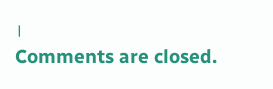।
Comments are closed.